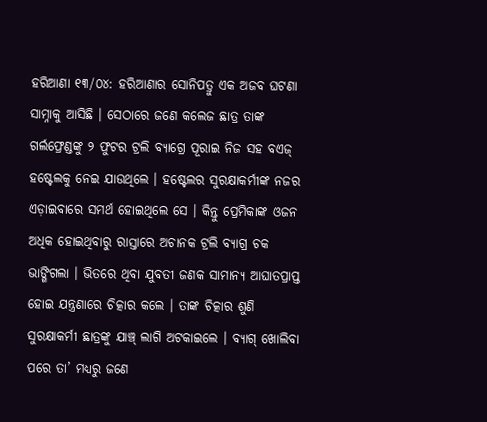ହରିଆଣା ୧୩/୦୪: ହରିଆଣାର ସୋନିପତ୍ରୁ ଏକ ଅଜବ ଘଟଣା ସାମ୍ନାକୁ ଆସିଛି । ସେଠାରେ ଜଣେ କଲେଜ ଛାତ୍ର ତାଙ୍କ ଗର୍ଲଫ୍ରେଣ୍ଡଙ୍କୁ ୨ ଫୁଟର ଟ୍ରଲି ବ୍ୟାଗ୍ରେ ପୂରାଇ ନିଜ ସହ ବଏଜ୍ ହଷ୍ଟେଲକୁ ନେଇ ଯାଉଥିଲେ । ହଷ୍ଟେଲର ସୁରକ୍ଷାକର୍ମୀଙ୍କ ନଜର ଏଡ଼ାଇବାରେ ସମର୍ଥ ହୋଇଥିଲେ ସେ । କିନ୍ତୁ ପ୍ରେମିକାଙ୍କ ଓଜନ ଅଧିକ ହୋଇଥିବାରୁ ରାସ୍ତାରେ ଅଚାନକ ଟ୍ରଲି ବ୍ୟାଗ୍ର ଚକ ଭାଙ୍ଗିଗଲା । ଭିତରେ ଥିବା ଯୁବତୀ ଜଣକ ସାମାନ୍ୟ ଆଘାତପ୍ରାପ୍ତ ହୋଇ ଯନ୍ତ୍ରଣାରେ ଚିତ୍କାର କଲେ । ତାଙ୍କ ଚିତ୍କାର ଶୁଣି ସୁରକ୍ଷାକର୍ମୀ ଛାତ୍ରଙ୍କୁ ଯାଞ୍ଚ୍ ଲାଗି ଅଟକାଇଲେ । ବ୍ୟାଗ୍ ଖୋଲିବା ପରେ ତା’ ମଧ୍ୟରୁ ଜଣେ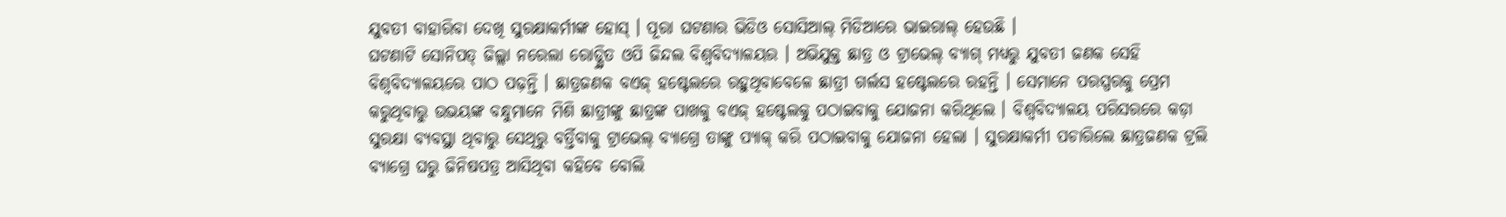ଯୁବତୀ ବାହାରିବା ଦେଖି ସୁରକ୍ଷାକର୍ମୀଙ୍କ ହୋସ୍ । ପୂରା ଘଟଣାର ଭିଡିଓ ସୋସିଆଲ୍ ମିଡିଆରେ ଭାଇରାଲ୍ ହେଉଛି ।
ଘଟଣାଟି ସୋନିପତ୍ ଜିଲ୍ଲା ନରେଲା ରୋଡ୍ସ୍ଥିତ ଓପି ଜିନ୍ଦଲ ବିଶ୍ୱବିଦ୍ୟାଳୟର । ଅଭିଯୁକ୍ତ ଛାତ୍ର ଓ ଟ୍ରାଭେଲ୍ ବ୍ୟାଗ୍ ମଧ୍ୟରୁ ଯୁବତୀ ଜଣକ ସେହି ବିଶ୍ୱବିଦ୍ୟାଳୟରେ ପାଠ ପଢ଼ନ୍ତି । ଛାତ୍ରଜଣକ ବଏଜ୍ ହଷ୍ଟେଲରେ ରହୁଥିବାବେଳେ ଛାତ୍ରୀ ଗର୍ଲସ ହଷ୍ଟେଲରେ ରହନ୍ତି । ସେମାନେ ପରସ୍ପରକୁ ପ୍ରେମ କରୁଥିବାରୁ ଉଭୟଙ୍କ ବନ୍ଧୁମାନେ ମିଶି ଛାତ୍ରୀଙ୍କୁ ଛାତ୍ରଙ୍କ ପାଖକୁ ବଏଜ୍ ହଷ୍ଟେଲକୁ ପଠାଇବାକୁ ଯୋଜନା କରିଥିଲେ । ବିଶ୍ୱବିଦ୍ୟାଳୟ ପରିସରରେ କଡ଼ା ସୁରକ୍ଷା ବ୍ୟବସ୍ଥା ଥିବାରୁ ସେଥିରୁ ବର୍ତ୍ତିବାକୁ ଟ୍ରାଭେଲ୍ ବ୍ୟାଗ୍ରେ ତାଙ୍କୁ ପ୍ୟାକ୍ କରି ପଠାଇବାକୁ ଯୋଜନା ହେଲା । ସୁରକ୍ଷାକର୍ମୀ ପଚାରିଲେ ଛାତ୍ରଜଣକ ଟ୍ରଲି ବ୍ୟାଗ୍ରେ ଘରୁ ଜିନିଷପତ୍ର ଆସିଥିବା କହିବେ ବୋଲି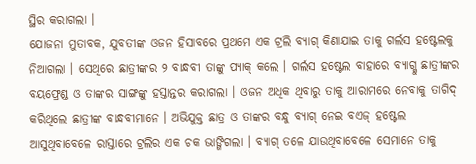ସ୍ଥିର କରାଗଲା ।
ଯୋଜନା ମୁତାବକ, ଯୁବତୀଙ୍କ ଓଜନ ହିସାବରେ ପ୍ରଥମେ ଏକ ଟ୍ରଲି ବ୍ୟାଗ୍ କିଣାଯାଇ ତାକୁ ଗର୍ଲସ ହଷ୍ଟେଲକୁ ନିଆଗଲା । ସେଥିରେ ଛାତ୍ରୀଙ୍କର ୨ ବାନ୍ଧବୀ ତାଙ୍କୁ ପ୍ୟାକ୍ କଲେ । ଗର୍ଲସ ହଷ୍ଟେଲ ବାହାରେ ବ୍ୟାଗ୍କୁ ଛାତ୍ରୀଙ୍କର ବୟଫ୍ରେଣ୍ଡ ଓ ତାଙ୍କର ସାଙ୍ଗଙ୍କୁ ହସ୍ତାନ୍ତର କରାଗଲା । ଓଜନ ଅଧିକ ଥିବାରୁ ତାକୁ ଆରାମରେ ନେବାକୁ ତାଗିଦ୍ କରିଥିଲେ ଛାତ୍ରୀଙ୍କ ବାନ୍ଧବୀମାନେ । ଅଭିଯୁକ୍ତ ଛାତ୍ର ଓ ତାଙ୍କର ବନ୍ଧୁ ବ୍ୟାଗ୍ ନେଇ ବଏଜ୍ ହଷ୍ଟେଲ ଆସୁଥିବାବେଳେ ରାସ୍ତାରେ ଟ୍ରଲିର ଏକ ଚକ ଭାଙ୍ଗିଗଲା । ବ୍ୟାଗ୍ ତଳେ ଯାଉଥିବାବେଳେ ସେମାନେ ତାକୁ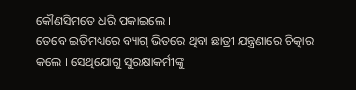କୌଣସିମତେ ଧରି ପକାଇଲେ ।
ତେବେ ଇତିମଧ୍ୟରେ ବ୍ୟାଗ୍ ଭିତରେ ଥିବା ଛାତ୍ରୀ ଯନ୍ତ୍ରଣାରେ ଚିତ୍କାର କଲେ । ସେଥିଯୋଗୁ ସୁରକ୍ଷାକର୍ମୀଙ୍କୁ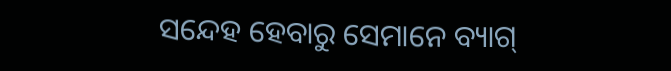ସନ୍ଦେହ ହେବାରୁ ସେମାନେ ବ୍ୟାଗ୍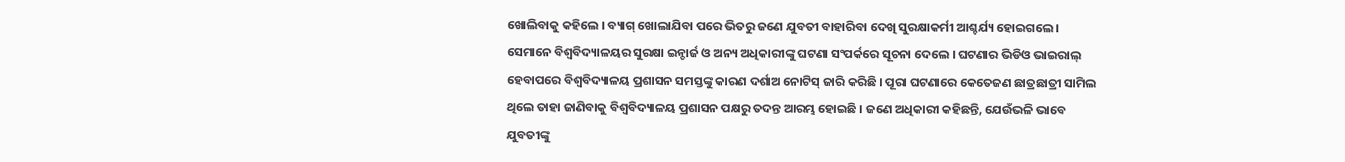ଖୋଲିବାକୁ କହିଲେ । ବ୍ୟାଗ୍ ଖୋଲାଯିବା ପରେ ଭିତରୁ ଜଣେ ଯୁବତୀ ବାହାରିବା ଦେଖି ସୁରକ୍ଷାକର୍ମୀ ଆଶ୍ଚର୍ଯ୍ୟ ହୋଇଗଲେ । ସେମାନେ ବିଶ୍ୱବିଦ୍ୟାଳୟର ସୁରକ୍ଷା ଇନ୍ଚାର୍ଜ ଓ ଅନ୍ୟ ଅଧିକାରୀଙ୍କୁ ଘଟଣା ସଂପର୍କରେ ସୂଚନା ଦେଲେ । ଘଟଣାର ଭିଡିଓ ଭାଇରାଲ୍ ହେବାପରେ ବିଶ୍ୱବିଦ୍ୟାଳୟ ପ୍ରଶାସନ ସମସ୍ତଙ୍କୁ କାରଣ ଦର୍ଶାଅ ନୋଟିସ୍ ଜାରି କରିଛି । ପୂରା ଘଟଣାରେ କେତେଜଣ ଛାତ୍ରଛାତ୍ରୀ ସାମିଲ ଥିଲେ ତାହା ଜାଣିବାକୁ ବିଶ୍ୱବିଦ୍ୟାଳୟ ପ୍ରଶାସନ ପକ୍ଷରୁ ତଦନ୍ତ ଆରମ୍ଭ ହୋଇଛି । ଜଣେ ଅଧିକାରୀ କହିଛନ୍ତି, ଯେଉଁଭଳି ଭାବେ ଯୁବତୀଙ୍କୁ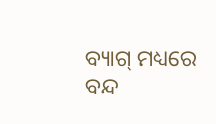ବ୍ୟାଗ୍ ମଧ୍ୟରେ ବନ୍ଦ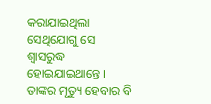କରାଯାଇଥିଲା ସେଥିଯୋଗୁ ସେ ଶ୍ୱାସରୁଦ୍ଧ ହୋଇଯାଇଥାନ୍ତେ । ତାଙ୍କର ମୃତ୍ୟୁ ହେବାର ବି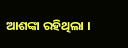ଆଶଙ୍କା ରହିଥିଲା ।